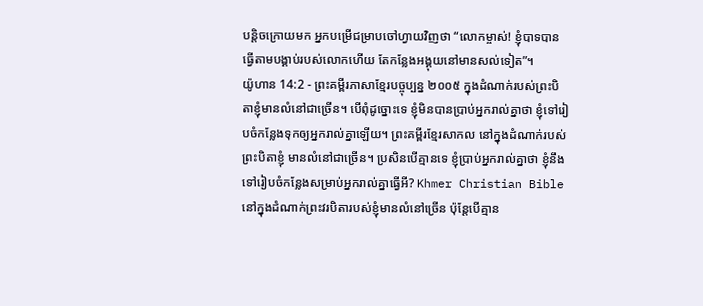បន្ដិចក្រោយមក អ្នកបម្រើជម្រាបចៅហ្វាយវិញថា “លោកម្ចាស់! ខ្ញុំបាទបានធ្វើតាមបង្គាប់របស់លោកហើយ តែកន្លែងអង្គុយនៅមានសល់ទៀត”។
យ៉ូហាន 14:2 - ព្រះគម្ពីរភាសាខ្មែរបច្ចុប្បន្ន ២០០៥ ក្នុងដំណាក់របស់ព្រះបិតាខ្ញុំមានលំនៅជាច្រើន។ បើពុំដូច្នោះទេ ខ្ញុំមិនបានប្រាប់អ្នករាល់គ្នាថា ខ្ញុំទៅរៀបចំកន្លែងទុកឲ្យអ្នករាល់គ្នាឡើយ។ ព្រះគម្ពីរខ្មែរសាកល នៅក្នុងដំណាក់របស់ព្រះបិតាខ្ញុំ មានលំនៅជាច្រើន។ ប្រសិនបើគ្មានទេ ខ្ញុំប្រាប់អ្នករាល់គ្នាថា ខ្ញុំនឹងទៅរៀបចំកន្លែងសម្រាប់អ្នករាល់គ្នាធ្វើអី? Khmer Christian Bible នៅក្នុងដំណាក់ព្រះវរបិតារបស់ខ្ញុំមានលំនៅច្រើន ប៉ុន្ដែបើគ្មាន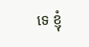ទេ ខ្ញុំ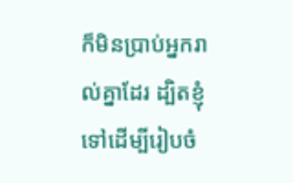ក៏មិនប្រាប់អ្នករាល់គ្នាដែរ ដ្បិតខ្ញុំទៅដើម្បីរៀបចំ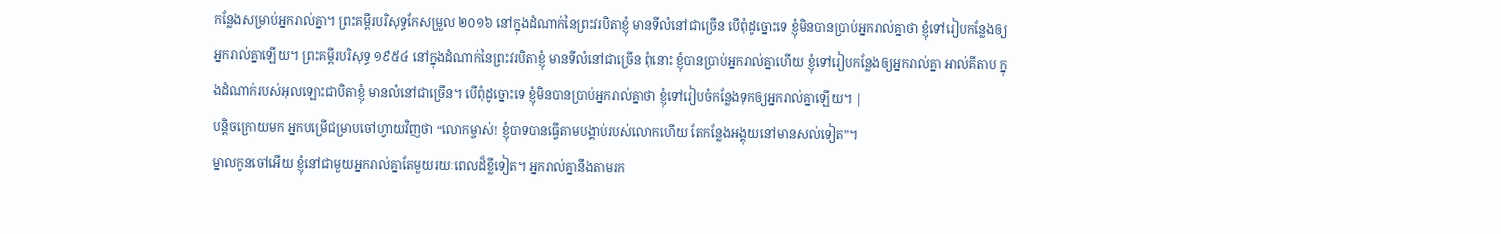កន្លែងសម្រាប់អ្នករាល់គ្នា។ ព្រះគម្ពីរបរិសុទ្ធកែសម្រួល ២០១៦ នៅក្នុងដំណាក់នៃព្រះវរបិតាខ្ញុំ មានទីលំនៅជាច្រើន បើពុំដូច្នោះទេ ខ្ញុំមិនបានប្រាប់អ្នករាល់គ្នាថា ខ្ញុំទៅរៀបកន្លែងឲ្យអ្នករាល់គ្នាឡើយ។ ព្រះគម្ពីរបរិសុទ្ធ ១៩៥៤ នៅក្នុងដំណាក់នៃព្រះវរបិតាខ្ញុំ មានទីលំនៅជាច្រើន ពុំនោះ ខ្ញុំបានប្រាប់អ្នករាល់គ្នាហើយ ខ្ញុំទៅរៀបកន្លែងឲ្យអ្នករាល់គ្នា អាល់គីតាប ក្នុងដំណាក់របស់អុលឡោះជាបិតាខ្ញុំ មានលំនៅជាច្រើន។ បើពុំដូច្នោះទេ ខ្ញុំមិនបានប្រាប់អ្នករាល់គ្នាថា ខ្ញុំទៅរៀបចំកន្លែងទុកឲ្យអ្នករាល់គ្នាឡើយ។ |
បន្ដិចក្រោយមក អ្នកបម្រើជម្រាបចៅហ្វាយវិញថា “លោកម្ចាស់! ខ្ញុំបាទបានធ្វើតាមបង្គាប់របស់លោកហើយ តែកន្លែងអង្គុយនៅមានសល់ទៀត”។
ម្នាលកូនចៅអើយ ខ្ញុំនៅជាមួយអ្នករាល់គ្នាតែមួយរយៈពេលដ៏ខ្លីទៀត។ អ្នករាល់គ្នានឹងតាមរក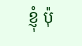ខ្ញុំ ប៉ុ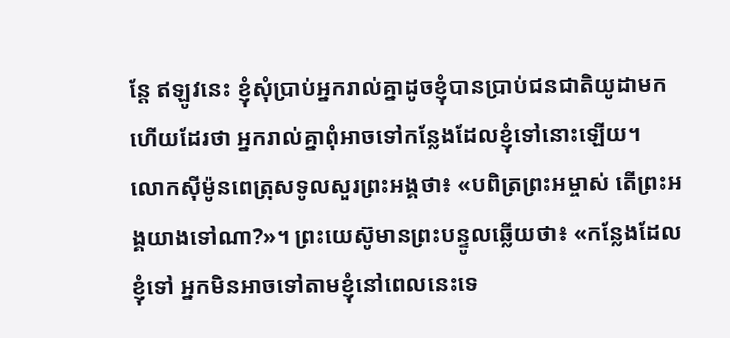ន្តែ ឥឡូវនេះ ខ្ញុំសុំប្រាប់អ្នករាល់គ្នាដូចខ្ញុំបានប្រាប់ជនជាតិយូដាមកហើយដែរថា អ្នករាល់គ្នាពុំអាចទៅកន្លែងដែលខ្ញុំទៅនោះឡើយ។
លោកស៊ីម៉ូនពេត្រុសទូលសួរព្រះអង្គថា៖ «បពិត្រព្រះអម្ចាស់ តើព្រះអង្គយាងទៅណា?»។ ព្រះយេស៊ូមានព្រះបន្ទូលឆ្លើយថា៖ «កន្លែងដែលខ្ញុំទៅ អ្នកមិនអាចទៅតាមខ្ញុំនៅពេលនេះទេ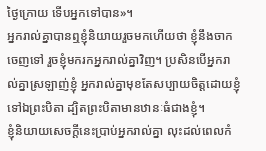ថ្ងៃក្រោយ ទើបអ្នកទៅបាន»។
អ្នករាល់គ្នាបានឮខ្ញុំនិយាយរួចមកហើយថា ខ្ញុំនឹងចាកចេញទៅ រួចខ្ញុំមករកអ្នករាល់គ្នាវិញ។ ប្រសិនបើអ្នករាល់គ្នាស្រឡាញ់ខ្ញុំ អ្នករាល់គ្នាមុខតែសប្បាយចិត្តដោយខ្ញុំទៅឯព្រះបិតា ដ្បិតព្រះបិតាមានឋានៈធំជាងខ្ញុំ។
ខ្ញុំនិយាយសេចក្ដីនេះប្រាប់អ្នករាល់គ្នា លុះដល់ពេលកំ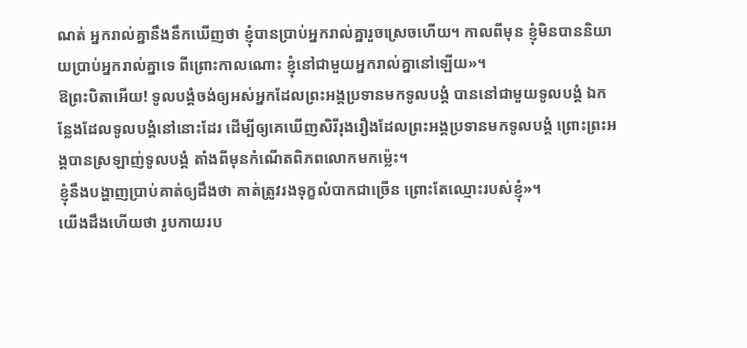ណត់ អ្នករាល់គ្នានឹងនឹកឃើញថា ខ្ញុំបានប្រាប់អ្នករាល់គ្នារួចស្រេចហើយ។ កាលពីមុន ខ្ញុំមិនបាននិយាយប្រាប់អ្នករាល់គ្នាទេ ពីព្រោះកាលណោះ ខ្ញុំនៅជាមួយអ្នករាល់គ្នានៅឡើយ»។
ឱព្រះបិតាអើយ! ទូលបង្គំចង់ឲ្យអស់អ្នកដែលព្រះអង្គប្រទានមកទូលបង្គំ បាននៅជាមួយទូលបង្គំ ឯកន្លែងដែលទូលបង្គំនៅនោះដែរ ដើម្បីឲ្យគេឃើញសិរីរុងរឿងដែលព្រះអង្គប្រទានមកទូលបង្គំ ព្រោះព្រះអង្គបានស្រឡាញ់ទូលបង្គំ តាំងពីមុនកំណើតពិភពលោកមកម៉្លេះ។
ខ្ញុំនឹងបង្ហាញប្រាប់គាត់ឲ្យដឹងថា គាត់ត្រូវរងទុក្ខលំបាកជាច្រើន ព្រោះតែឈ្មោះរបស់ខ្ញុំ»។
យើងដឹងហើយថា រូបកាយរប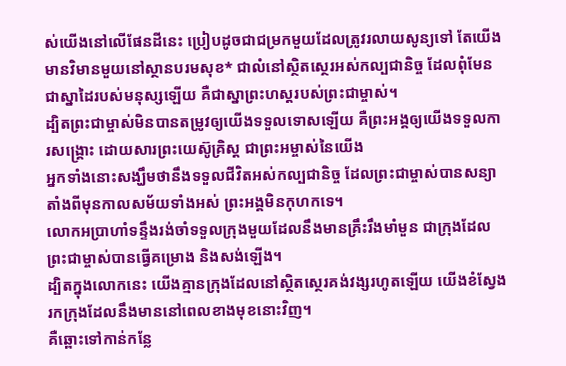ស់យើងនៅលើផែនដីនេះ ប្រៀបដូចជាជម្រកមួយដែលត្រូវរលាយសូន្យទៅ តែយើងមានវិមានមួយនៅស្ថានបរមសុខ* ជាលំនៅស្ថិតស្ថេរអស់កល្បជានិច្ច ដែលពុំមែនជាស្នាដៃរបស់មនុស្សឡើយ គឺជាស្នាព្រះហស្ដរបស់ព្រះជាម្ចាស់។
ដ្បិតព្រះជាម្ចាស់មិនបានតម្រូវឲ្យយើងទទួលទោសឡើយ គឺព្រះអង្គឲ្យយើងទទួលការសង្គ្រោះ ដោយសារព្រះយេស៊ូគ្រិស្ត ជាព្រះអម្ចាស់នៃយើង
អ្នកទាំងនោះសង្ឃឹមថានឹងទទួលជីវិតអស់កល្បជានិច្ច ដែលព្រះជាម្ចាស់បានសន្យាតាំងពីមុនកាលសម័យទាំងអស់ ព្រះអង្គមិនកុហកទេ។
លោកអប្រាហាំទន្ទឹងរង់ចាំទទួលក្រុងមួយដែលនឹងមានគ្រឹះរឹងមាំមួន ជាក្រុងដែលព្រះជាម្ចាស់បានធ្វើគម្រោង និងសង់ឡើង។
ដ្បិតក្នុងលោកនេះ យើងគ្មានក្រុងដែលនៅស្ថិតស្ថេរគង់វង្សរហូតឡើយ យើងខំស្វែងរកក្រុងដែលនឹងមាននៅពេលខាងមុខនោះវិញ។
គឺឆ្ពោះទៅកាន់កន្លែ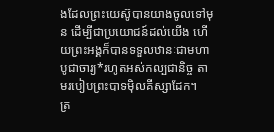ងដែលព្រះយេស៊ូបានយាងចូលទៅមុន ដើម្បីជាប្រយោជន៍ដល់យើង ហើយព្រះអង្គក៏បានទទួលឋានៈជាមហាបូជាចារ្យ*រហូតអស់កល្បជានិច្ច តាមរបៀបព្រះបាទម៉ិលគីស្សាដែក។
ត្រ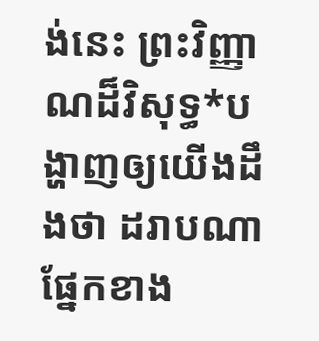ង់នេះ ព្រះវិញ្ញាណដ៏វិសុទ្ធ*បង្ហាញឲ្យយើងដឹងថា ដរាបណាផ្នែកខាង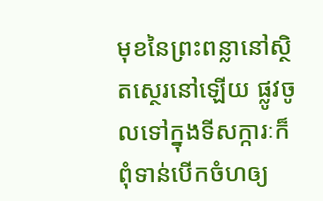មុខនៃព្រះពន្លានៅស្ថិតស្ថេរនៅឡើយ ផ្លូវចូលទៅក្នុងទីសក្ការៈក៏ពុំទាន់បើកចំហឲ្យ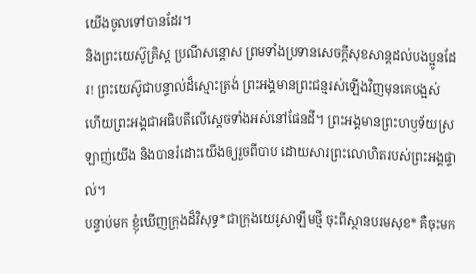យើងចូលទៅបានដែរ។
និងព្រះយេស៊ូគ្រិស្ត ប្រណីសន្ដោស ព្រមទាំងប្រទានសេចក្ដីសុខសាន្តដល់បងប្អូនដែរ! ព្រះយេស៊ូជាបន្ទាល់ដ៏ស្មោះត្រង់ ព្រះអង្គមានព្រះជន្មរស់ឡើងវិញមុនគេបង្អស់ ហើយព្រះអង្គជាអធិបតីលើស្ដេចទាំងអស់នៅផែនដី។ ព្រះអង្គមានព្រះហឫទ័យស្រឡាញ់យើង និងបានរំដោះយើងឲ្យរួចពីបាប ដោយសារព្រះលោហិតរបស់ព្រះអង្គផ្ទាល់។
បន្ទាប់មក ខ្ញុំឃើញក្រុងដ៏វិសុទ្ធ*ជាក្រុងយេរូសាឡឹមថ្មី ចុះពីស្ថានបរមសុខ* គឺចុះមក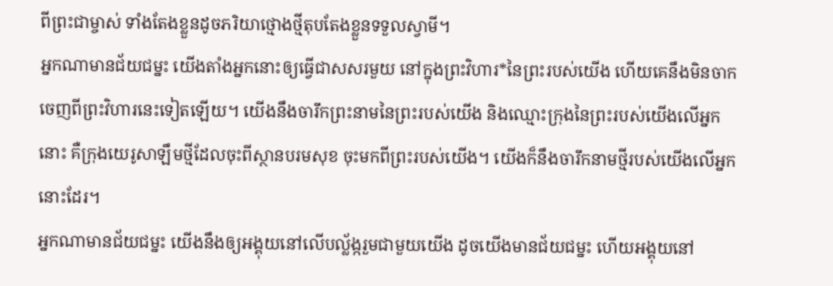ពីព្រះជាម្ចាស់ ទាំងតែងខ្លួនដូចភរិយាថ្មោងថ្មីតុបតែងខ្លួនទទួលស្វាមី។
អ្នកណាមានជ័យជម្នះ យើងតាំងអ្នកនោះឲ្យធ្វើជាសសរមួយ នៅក្នុងព្រះវិហារ*នៃព្រះរបស់យើង ហើយគេនឹងមិនចាកចេញពីព្រះវិហារនេះទៀតឡើយ។ យើងនឹងចារឹកព្រះនាមនៃព្រះរបស់យើង និងឈ្មោះក្រុងនៃព្រះរបស់យើងលើអ្នកនោះ គឺក្រុងយេរូសាឡឹមថ្មីដែលចុះពីស្ថានបរមសុខ ចុះមកពីព្រះរបស់យើង។ យើងក៏នឹងចារឹកនាមថ្មីរបស់យើងលើអ្នកនោះដែរ។
អ្នកណាមានជ័យជម្នះ យើងនឹងឲ្យអង្គុយនៅលើបល្ល័ង្ករួមជាមួយយើង ដូចយើងមានជ័យជម្នះ ហើយអង្គុយនៅ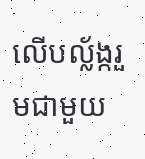លើបល្ល័ង្ករួមជាមួយ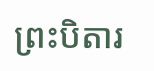ព្រះបិតារ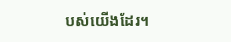បស់យើងដែរ។